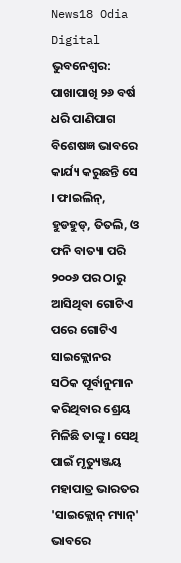News18 Odia Digital
ଭୁବନେଶ୍ୱର: ପାଖାପାଖି ୨୬ ବର୍ଷ ଧରି ପାଣିପାଗ ବିଶେଷଜ୍ଞ ଭାବରେ କାର୍ଯ୍ୟ କରୁଛନ୍ତି ସେ । ଫାଇଲିନ୍, ହୁଡହୁଡ୍, ତିତଲି, ଓ ଫନି ବାତ୍ୟା ପରି ୨୦୦୬ ପର ଠାରୁ ଆସିଥିବା ଗୋଟିଏ ପରେ ଗୋଟିଏ ସାଇକ୍ଲୋନର ସଠିକ ପୂର୍ବାନୁମାନ କରିଥିବାର ଶ୍ରେୟ ମିଳିଛି ତାଙ୍କୁ । ସେଥି ପାଇଁ ମୃତ୍ୟୁଞ୍ଜୟ ମହାପାତ୍ର ଭାରତର 'ସାଇକ୍ଲୋନ୍ ମ୍ୟାନ୍' ଭାବରେ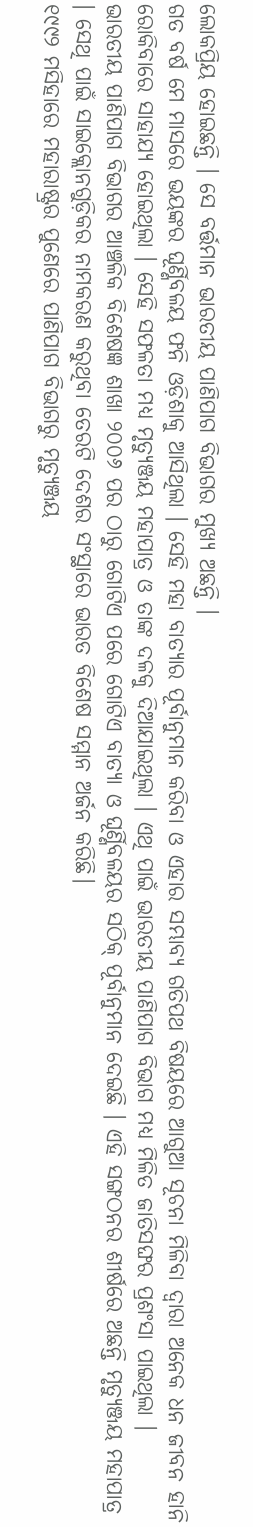ଲୋକପ୍ରିୟ ହୋଇଛନ୍ତି । ସେ ବର୍ତ୍ତମାନ ଭାରତୀୟ ପାଣିପାଗ ବିଭାଗର ମୁଖ୍ୟ ଅଛନ୍ତି ।
ଗତ ବର୍ଷ ମେ ମାସରେ ଭୟଙ୍କର ଘୂର୍ଣ୍ଣିବଳୟ ଫନି ଓଡ଼ିଶାକୁ ଆସିଥିଲା । ସେହି ମହା ବାତ୍ୟାର ପୂର୍ବାନୁମାନ କରିବା ଓ ଏହାର ସମ୍ଭାବ୍ୟ ଗତିପଥ ବିଷୟରେ ଆଗୁଆ ସୂଚନା ମିଳିବା ଦ୍ୱାରା ଅନେକ ଧନ ଜୀବନ ହାନି ରୋକିବାରେ ସାହାଯ୍ୟ ହୋଇଥିଲା । ସେହି ସଫଳତା ମଧ୍ୟ ମୃତ୍ୟୁଞ୍ଜୟ ମହାପାତ୍ର ଓ ତାଙ୍କ ଦଳକୁ ଦିଆଯାଇଥିଲା । ଏଥି ପାଇଁ ଭାରତୀୟ ପାଣିପାଗ ବିଭାଗ ମଧ୍ୟ ମିଳିତ ଜାତିସଙ୍ଘର ପ୍ରଶଂସା ପାଇଥିଲା ।
ଭାରତୀୟ ପାଣିପାଗ ବିଭାଗର ଆଞ୍ଚଳିକ ବିଶେଷଜ୍ଞ ଶାଖା ୨୦୦୬ ପର ଠାରୁ ଗୋଟିଏ ପରେ ଗୋଟିଏ ବାତ୍ୟା ଓ ଘୂର୍ଣ୍ଣିବଳୟର ସଠିକ୍ ପୂର୍ବାନୁମାନ ଦେଇଛି । ଏହି ସଙ୍ଗଠନର ଶୀର୍ଷରେ ଅଛନ୍ତି ମୃତ୍ୟୁଞ୍ଜୟ ମହାପାତ୍ର । ସେଥି ପାଇଁ ସାଇକ୍ଲୋନଗୁଡ଼ିକର ନାମକରଣ କରୁଥିବା ତେରଟି ଦେଶର ସଂସ୍ଥାରେ ଭାରତ ବିଶେଷ ସମ୍ମାନ ଅର୍ଜନ କରିଛି।
୧୯୯୨ ମସିହାରେ ମହାରାଷ୍ଟ୍ରର ପୁଣେରେ ପାଣିପାଗ ବିଭାଗରୁ ମୃତ୍ୟୁଞ୍ଜୟ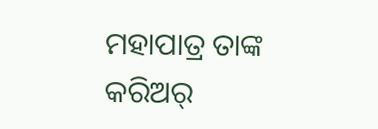ମହାପାତ୍ର ତାଙ୍କ କରିଅର୍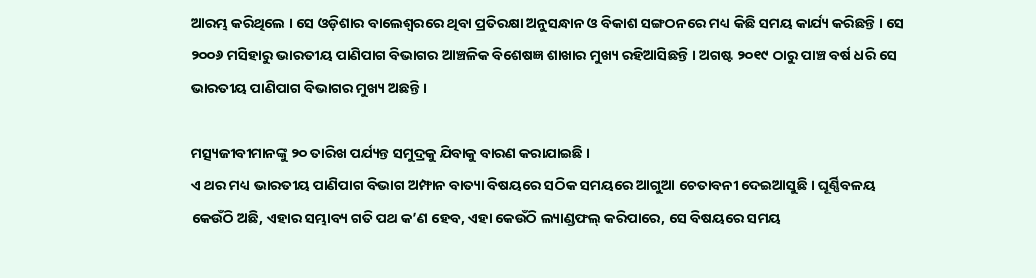ଆରମ୍ଭ କରିଥିଲେ । ସେ ଓଡ଼ିଶାର ବାଲେଶ୍ୱରରେ ଥିବା ପ୍ରତିରକ୍ଷା ଅନୁସନ୍ଧାନ ଓ ବିକାଶ ସଙ୍ଗଠନରେ ମଧ୍ୟ କିଛି ସମୟ କାର୍ଯ୍ୟ କରିଛନ୍ତି । ସେ ୨୦୦୬ ମସିହାରୁ ଭାରତୀୟ ପାଣିପାଗ ବିଭାଗର ଆଞ୍ଚଳିକ ବିଶେଷଜ୍ଞ ଶାଖାର ମୁଖ୍ୟ ରହିଆସିଛନ୍ତି । ଅଗଷ୍ଟ ୨୦୧୯ ଠାରୁ ପାଞ୍ଚ ବର୍ଷ ଧରି ସେ ଭାରତୀୟ ପାଣିପାଗ ବିଭାଗର ମୁଖ୍ୟ ଅଛନ୍ତି ।

ମତ୍ସ୍ୟଜୀବୀମାନଙ୍କୁ ୨୦ ତାରିଖ ପର୍ଯ୍ୟନ୍ତ ସମୁଦ୍ରକୁ ଯିବାକୁ ବାରଣ କରାଯାଇଛି ।
ଏ ଥର ମଧ୍ୟ ଭାରତୀୟ ପାଣିପାଗ ବିଭାଗ ଅମ୍ଫାନ ବାତ୍ୟା ବିଷୟରେ ସଠିକ ସମୟରେ ଆଗୁଆ ଚେତାବନୀ ଦେଇଆସୁଛି । ଘୂର୍ଣ୍ଣିବଳୟ କେଉଁଠି ଅଛି, ଏହାର ସମ୍ଭାବ୍ୟ ଗତି ପଥ କ’ଣ ହେବ, ଏହା କେଉଁଠି ଲ୍ୟାଣ୍ଡଫଲ୍ କରିପାରେ, ସେ ବିଷୟରେ ସମୟ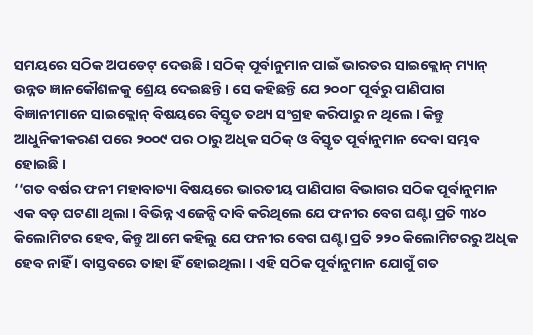ସମୟରେ ସଠିକ ଅପଡେଟ୍ ଦେଉଛି । ସଠିକ୍ ପୂର୍ବାନୁମାନ ପାଇଁ ଭାରତର ସାଇକ୍ଲୋନ୍ ମ୍ୟାନ୍ ଉନ୍ନତ ଜ୍ଞାନକୌଶଳକୁ ଶ୍ରେୟ ଦେଇଛନ୍ତି । ସେ କହିଛନ୍ତି ଯେ ୨୦୦୮ ପୂର୍ବରୁ ପାଣିପାଗ ବିଜ୍ଞାନୀମାନେ ସାଇକ୍ଲୋନ୍ ବିଷୟରେ ବିସ୍ତୃତ ତଥ୍ୟ ସଂଗ୍ରହ କରିପାରୁ ନ ଥିଲେ । କିନ୍ତୁ ଆଧୁନିକୀକରଣ ପରେ ୨୦୦୯ ପର ଠାରୁ ଅଧିକ ସଠିକ୍ ଓ ବିସ୍ତୃତ ପୂର୍ବାନୁମାନ ଦେବା ସମ୍ଭବ ହୋଇଛି ।
‘‘ଗତ ବର୍ଷର ଫନୀ ମହାବାତ୍ୟା ବିଷୟରେ ଭାରତୀୟ ପାଣିପାଗ ବିଭାଗର ସଠିକ ପୂର୍ବାନୁମାନ ଏକ ବଡ଼ ଘଟଣା ଥିଲା । ବିଭିନ୍ନ ଏଜେନ୍ସି ଦାବି କରିଥିଲେ ଯେ ଫନୀର ବେଗ ଘଣ୍ଟା ପ୍ରତି ୩୪୦ କିଲୋମିଟର ହେବ, କିନ୍ତୁ ଆମେ କହିଲୁ ଯେ ଫନୀର ବେଗ ଘଣ୍ଟା ପ୍ରତି ୨୨୦ କିଲୋମିଟରରୁ ଅଧିକ ହେବ ନାହିଁ । ବାସ୍ତବରେ ତାହା ହିଁ ହୋଇଥିଲା । ଏହି ସଠିକ ପୂର୍ବାନୁମାନ ଯୋଗୁଁ ଗତ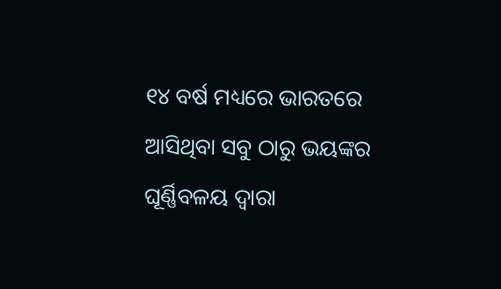୧୪ ବର୍ଷ ମଧ୍ୟରେ ଭାରତରେ ଆସିଥିବା ସବୁ ଠାରୁ ଭୟଙ୍କର ଘୂର୍ଣ୍ଣିବଳୟ ଦ୍ୱାରା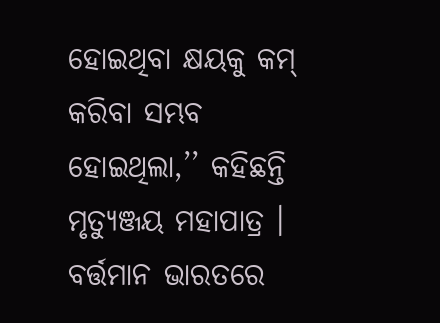ହୋଇଥିବା କ୍ଷୟକୁ କମ୍ କରିବା ସମ୍ଭବ ହୋଇଥିଲା,’’ କହିଛନ୍ତି ମୃତ୍ୟୁଞ୍ଜୟ ମହାପାତ୍ର ।
ବର୍ତ୍ତମାନ ଭାରତରେ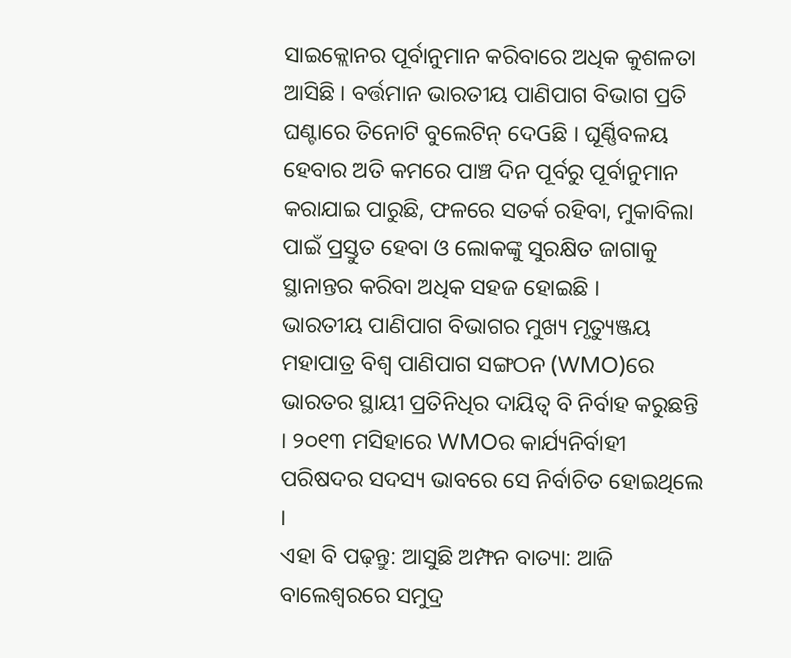ସାଇକ୍ଲୋନର ପୂର୍ବାନୁମାନ କରିବାରେ ଅଧିକ କୁଶଳତା ଆସିଛି । ବର୍ତ୍ତମାନ ଭାରତୀୟ ପାଣିପାଗ ବିଭାଗ ପ୍ରତି ଘଣ୍ଟାରେ ତିନୋଟି ବୁଲେଟିନ୍ ଦେGଛି । ଘୂର୍ଣ୍ଣିବଳୟ ହେବାର ଅତି କମରେ ପାଞ୍ଚ ଦିନ ପୂର୍ବରୁ ପୂର୍ବାନୁମାନ କରାଯାଇ ପାରୁଛି, ଫଳରେ ସତର୍କ ରହିବା, ମୁକାବିଲା ପାଇଁ ପ୍ରସ୍ତୁତ ହେବା ଓ ଲୋକଙ୍କୁ ସୁରକ୍ଷିତ ଜାଗାକୁ ସ୍ଥାନାନ୍ତର କରିବା ଅଧିକ ସହଜ ହୋଇଛି ।
ଭାରତୀୟ ପାଣିପାଗ ବିଭାଗର ମୁଖ୍ୟ ମୃତ୍ୟୁଞ୍ଜୟ ମହାପାତ୍ର ବିଶ୍ୱ ପାଣିପାଗ ସଙ୍ଗଠନ (WMO)ରେ ଭାରତର ସ୍ଥାୟୀ ପ୍ରତିନିଧିର ଦାୟିତ୍ୱ ବି ନିର୍ବାହ କରୁଛନ୍ତି । ୨୦୧୩ ମସିହାରେ WMOର କାର୍ଯ୍ୟନିର୍ବାହୀ ପରିଷଦର ସଦସ୍ୟ ଭାବରେ ସେ ନିର୍ବାଚିତ ହୋଇଥିଲେ ।
ଏହା ବି ପଢ଼ନ୍ତୁ: ଆସୁଛି ଅମ୍ଫନ ବାତ୍ୟା: ଆଜି ବାଲେଶ୍ୱରରେ ସମୁଦ୍ର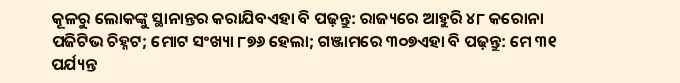କୂଳରୁ ଲୋକଙ୍କୁ ସ୍ଥାନାନ୍ତର କରାଯିବଏହା ବି ପଢ଼ନ୍ତୁ: ରାଜ୍ୟରେ ଆହୁରି ୪୮ କରୋନା ପଜିଟିଭ ଚିହ୍ନଟ; ମୋଟ ସଂଖ୍ୟା ୮୭୬ ହେଲା; ଗଞ୍ଜାମରେ ୩୦୭ଏହା ବି ପଢ଼ନ୍ତୁ: ମେ ୩୧ ପର୍ଯ୍ୟନ୍ତ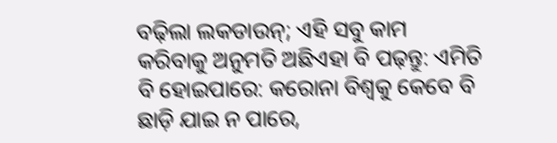ବଢ଼ିଲା ଲକଡାଉନ୍; ଏହି ସବୁ କାମ କରିବାକୁ ଅନୁମତି ଅଛିଏହା ବି ପଢ଼ନ୍ତୁ: ଏମିତି ବି ହୋଇପାରେ: କରୋନା ବିଶ୍ୱକୁ କେବେ ବି ଛାଡ଼ି ଯାଇ ନ ପାରେ,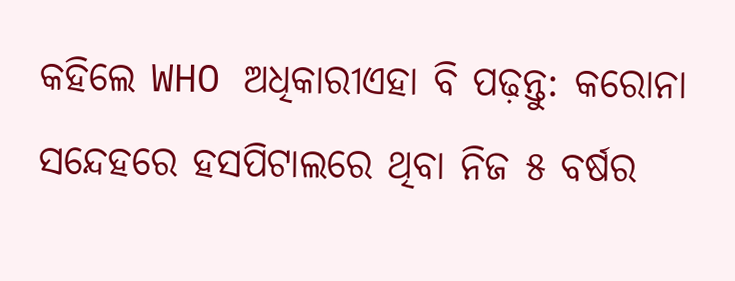କହିଲେ WHO ଅଧିକାରୀଏହା ବି ପଢ଼ନ୍ତୁ: କରୋନା ସନ୍ଦେହରେ ହସପିଟାଲରେ ଥିବା ନିଜ ୫ ବର୍ଷର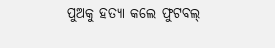ପୁଅକୁ ହତ୍ୟା କଲେ ଫୁଟବଲ୍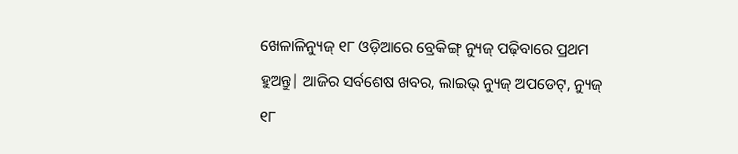ଖେଳାଳିନ୍ୟୁଜ୍ ୧୮ ଓଡ଼ିଆରେ ବ୍ରେକିଙ୍ଗ୍ ନ୍ୟୁଜ୍ ପଢ଼ିବାରେ ପ୍ରଥମ ହୁଅନ୍ତୁ| ଆଜିର ସର୍ବଶେଷ ଖବର, ଲାଇଭ୍ ନ୍ୟୁଜ୍ ଅପଡେଟ୍, ନ୍ୟୁଜ୍ ୧୮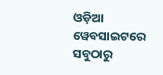ଓଡ଼ିଆ ୱେବସାଇଟରେ ସବୁଠାରୁ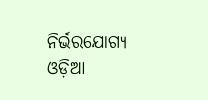ନିର୍ଭରଯୋଗ୍ୟ ଓଡ଼ିଆ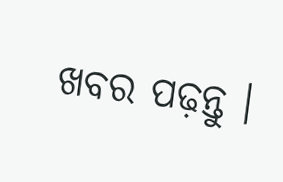ଖବର ପଢ଼ନ୍ତୁ ।